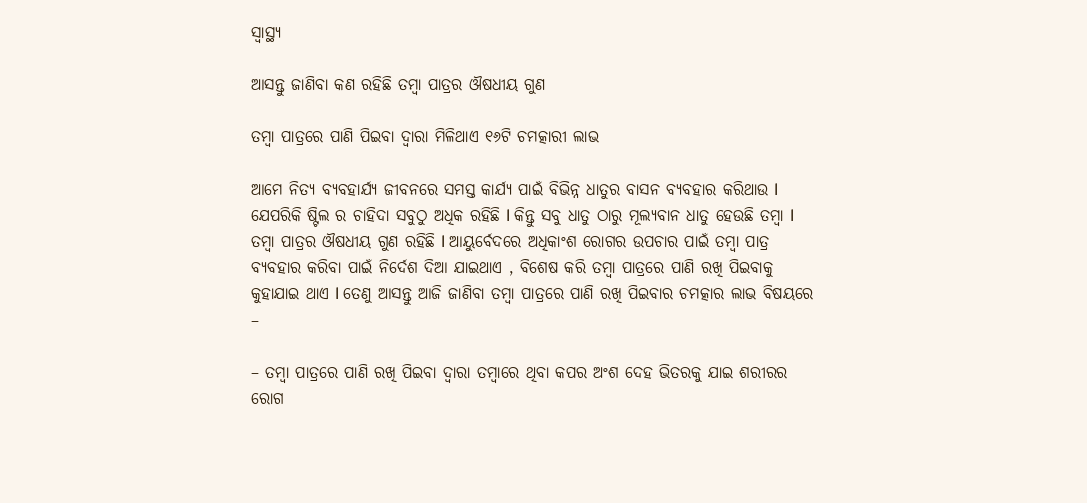ସ୍ୱାସ୍ଥ୍ୟ

ଆସନ୍ତୁ ଜାଣିବା କଣ ରହିଛି ତମ୍ବା ପାତ୍ରର ଔଷଧୀୟ ଗୁଣ

ତମ୍ବା ପାତ୍ରରେ ପାଣି ପିଇବା ଦ୍ୱାରା ମିଳିଥାଏ ୧୬ଟି ଚମତ୍କାରୀ ଲାଭ

ଆମେ ନିତ୍ୟ ବ୍ୟବହାର୍ଯ୍ୟ ଜୀବନରେ ସମସ୍ତ କାର୍ଯ୍ୟ ପାଇଁ ବିଭିନ୍ନ ଧାତୁର ବାସନ ବ୍ୟବହାର କରିଥାଉ l ଯେପରିକି ଷ୍ଟିଲ ର ଚାହିଦା ସବୁଠୁ ଅଧିକ ରହିଛି l କିନ୍ତୁ ସବୁ ଧାତୁ ଠାରୁ ମୂଲ୍ୟବାନ ଧାତୁ ହେଉଛି ତମ୍ବା l ତମ୍ବା ପାତ୍ରର ଔଷଧୀୟ ଗୁଣ ରହିଛି l ଆୟୁର୍ବେଦରେ ଅଧିକାଂଶ ରୋଗର ଉପଚାର ପାଇଁ ତମ୍ବା ପାତ୍ର ବ୍ୟବହାର କରିବା ପାଇଁ ନିର୍ଦେଶ ଦିଆ ଯାଇଥାଏ , ବିଶେଷ କରି ତମ୍ବା ପାତ୍ରରେ ପାଣି ରଖି ପିଇବାକୁ କୁହାଯାଇ ଥାଏ l ତେଣୁ ଆସନ୍ତୁ ଆଜି ଜାଣିବା ତମ୍ବା ପାତ୍ରରେ ପାଣି ରଖି ପିଇବାର ଚମତ୍କାର ଲାଭ ବିଷୟରେ –

– ତମ୍ବା ପାତ୍ରରେ ପାଣି ରଖି ପିଇବା ଦ୍ୱାରା ତମ୍ବାରେ ଥିବା କପର ଅଂଶ ଦେହ ଭିତରକୁ ଯାଇ ଶରୀରର ରୋଗ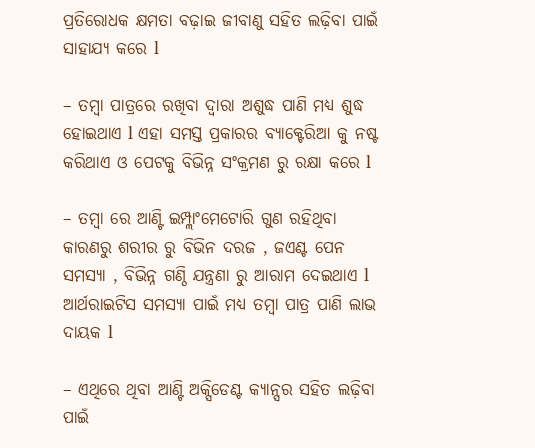ପ୍ରତିରୋଧକ କ୍ଷମତା ବଢ଼ାଇ ଜୀବାଣୁ ସହିତ ଲଢ଼ିବା ପାଇଁ ସାହାଯ୍ୟ କରେ l

– ତମ୍ବା ପାତ୍ରରେ ରଖିବା ଦ୍ୱାରା ଅଶୁଦ୍ଧ ପାଣି ମଧ୍ୟ ଶୁଦ୍ଧ ହୋଇଥାଏ l ଏହା ସମସ୍ତ ପ୍ରକାରର ବ୍ୟାକ୍ଟେରିଆ କୁ ନଷ୍ଟ କରିଥାଏ ଓ ପେଟକୁ ବିଭିନ୍ନ ସଂକ୍ରମଣ ରୁ ରକ୍ଷା କରେ l

– ତମ୍ବା ରେ ଆଣ୍ଟି ଇମ୍ପ୍ଲାଂମେଟୋରି ଗୁଣ ରହିଥିବା କାରଣରୁ ଶରୀର ରୁ ବିଭିନ ଦରଜ , ଜଏଣ୍ଟ ପେନ ସମସ୍ୟା , ବିଭିନ୍ନ ଗଣ୍ଠି ଯନ୍ତ୍ରଣା ରୁ ଆରାମ ଦେଇଥାଏ l ଆର୍ଥରାଇଟିସ ସମସ୍ୟା ପାଇଁ ମଧ୍ୟ ତମ୍ବା ପାତ୍ର ପାଣି ଲାଭ ଦାୟକ l

– ଏଥିରେ ଥିବା ଆଣ୍ଟି ଅକ୍ସିଡେଣ୍ଟ କ୍ୟାନ୍ସର ସହିତ ଲଢ଼ିବା ପାଇଁ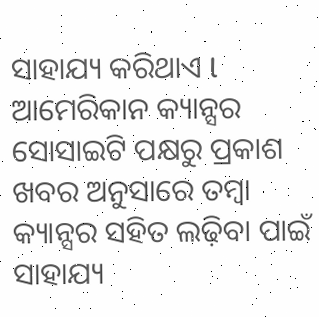ସାହାଯ୍ୟ କରିଥାଏ l ଆମେରିକାନ କ୍ୟାନ୍ସର ସୋସାଇଟି ପକ୍ଷରୁ ପ୍ରକାଶ ଖବର ଅନୁସାରେ ତମ୍ବା କ୍ୟାନ୍ସର ସହିତ ଲଢ଼ିବା ପାଇଁ ସାହାଯ୍ୟ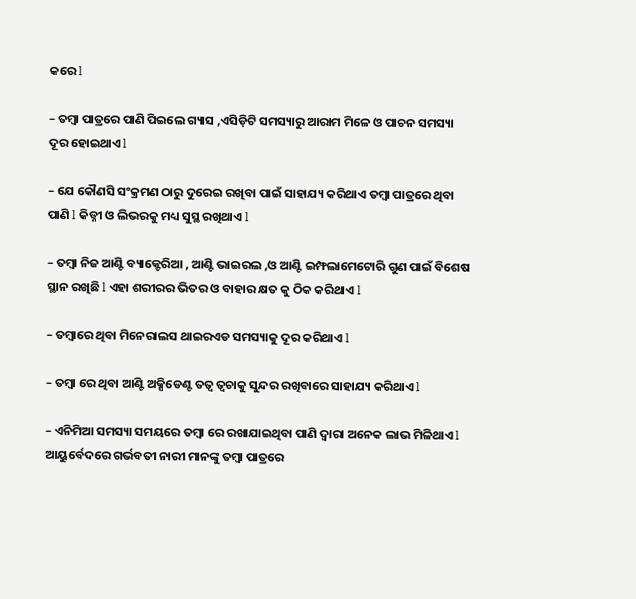କରେ l

– ତମ୍ବା ପାତ୍ରରେ ପାଣି ପିଇଲେ ଗ୍ୟାସ ,ଏସିଡ଼ିଟି ସମସ୍ୟାରୁ ଆରାମ ମିଳେ ଓ ପାଚନ ସମସ୍ୟା ଦୂର ହୋଇଥାଏ l

– ଯେ କୌଣସି ସଂକ୍ରମଣ ଠାରୁ ଦୁରେଇ ରଖିବା ପାଇଁ ସାହାଯ୍ୟ କରିଥାଏ ତମ୍ବା ପାତ୍ରରେ ଥିବା ପାଣି l କିଡ୍ନୀ ଓ ଲିଭରକୁ ମଧ୍ୟ ସୁସ୍ଥ ରଖିଥାଏ l

– ତମ୍ବା ନିଜ ଆଣ୍ଟି ବ୍ୟାକ୍ଟେରିଆ , ଆଣ୍ଟି ଭାଇରଲ ,ଓ ଆଣ୍ଟି ଇମ୍ଫଲାମେଟୋରି ଗୁଣ ପାଇଁ ବିଶେଷ ସ୍ଥାନ ରଖିଛି l ଏହା ଶରୀରର ଭିତର ଓ ବାହାର କ୍ଷତ କୁ ଠିକ କରିଥାଏ l

– ତମ୍ବାରେ ଥିବା ମିନେରାଲସ ଥାଇରଏଡ ସମସ୍ୟାକୁ ଦୂର କରିଥାଏ l

– ତମ୍ବା ରେ ଥିବା ଆଣ୍ଟି ଅକ୍ସିଡେଣ୍ଟ ତତ୍ୱ ତ୍ୱଚାକୁ ସୁନ୍ଦର ରଖିବାରେ ସାହାଯ୍ୟ କରିଥାଏ l

– ଏନିମିଆ ସମସ୍ୟା ସମୟରେ ତମ୍ବା ରେ ରଖାଯାଇଥିବା ପାଣି ଦ୍ୱାରା ଅନେକ ଲାଭ ମିଳିଥାଏ l ଆୟୁର୍ବେଦରେ ଗର୍ଭବତୀ ନାରୀ ମାନଙ୍କୁ ତମ୍ବା ପାତ୍ରରେ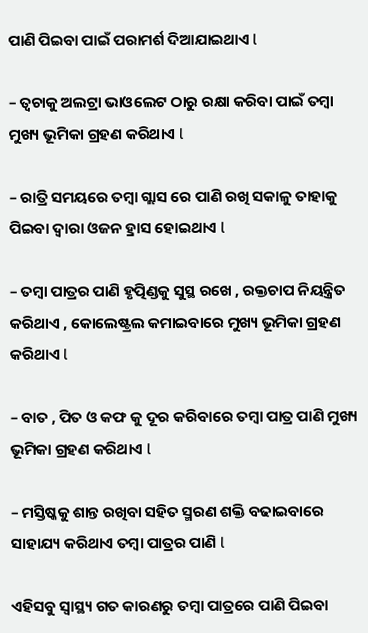ପାଣି ପିଇବା ପାଇଁ ପରାମର୍ଶ ଦିଆଯାଇଥାଏ l

– ତ୍ୱଚାକୁ ଅଲଟ୍ରା ଭାଓଲେଟ ଠାରୁ ରକ୍ଷା କରିବା ପାଇଁ ତମ୍ବା ମୁଖ୍ୟ ଭୂମିକା ଗ୍ରହଣ କରିଥାଏ l

– ରାତ୍ରି ସମୟରେ ତମ୍ବା ଗ୍ଲାସ ରେ ପାଣି ରଖି ସକାଳୁ ତାହାକୁ ପିଇବା ଦ୍ୱାରା ଓଜନ ହ୍ରାସ ହୋଇଥାଏ l

– ତମ୍ବା ପାତ୍ରର ପାଣି ହୃତ୍ପିଣ୍ଡକୁ ସୁସ୍ଥ ରଖେ , ରକ୍ତଚାପ ନିୟନ୍ତ୍ରିତ କରିଥାଏ , କୋଲେଷ୍ଟ୍ରଲ କମାଇବାରେ ମୁଖ୍ୟ ଭୂମିକା ଗ୍ରହଣ କରିଥାଏ l

– ବାତ , ପିତ ଓ କଫ କୁ ଦୂର କରିବାରେ ତମ୍ବା ପାତ୍ର ପାଣି ମୁଖ୍ୟ ଭୂମିକା ଗ୍ରହଣ କରିଥାଏ l

– ମସ୍ତିଷ୍କକୁ ଶାନ୍ତ ରଖିବା ସହିତ ସ୍ମରଣ ଶକ୍ତି ବଢାଇବାରେ ସାହାଯ୍ୟ କରିଥାଏ ତମ୍ବା ପାତ୍ରର ପାଣି l

ଏହିସବୁ ସ୍ୱାସ୍ଥ୍ୟ ଗତ କାରଣରୁ ତମ୍ବା ପାତ୍ରରେ ପାଣି ପିଇବା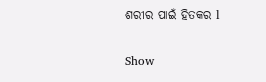ଶରୀର ପାଇଁ ହିତକର l

Show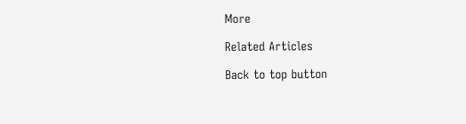More

Related Articles

Back to top button